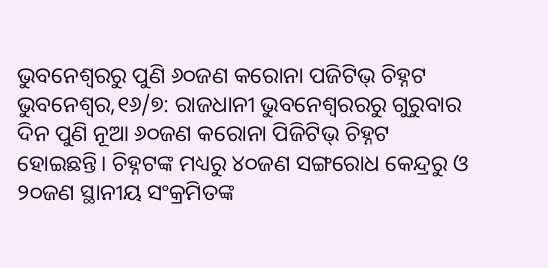ଭୁବନେଶ୍ୱରରୁ ପୁଣି ୬୦ଜଣ କରୋନା ପଜିଟିଭ୍ ଚିହ୍ନଟ
ଭୁବନେଶ୍ୱର,୧୬/୭: ରାଜଧାନୀ ଭୁବନେଶ୍ୱରରରୁ ଗୁରୁବାର ଦିନ ପୁଣି ନୂଆ ୬୦ଜଣ କରୋନା ପିଜିଟିଭ୍ ଚିହ୍ନଟ ହୋଇଛନ୍ତି। ଚିହ୍ନଟଙ୍କ ମଧ୍ୟରୁ ୪୦ଜଣ ସଙ୍ଗରୋଧ କେନ୍ଦ୍ରରୁ ଓ ୨୦ଜଣ ସ୍ଥାନୀୟ ସଂକ୍ରମିତଙ୍କ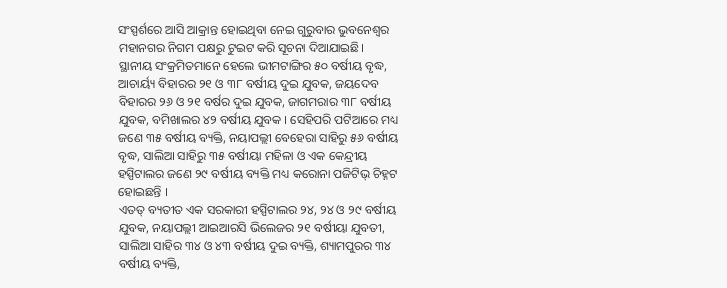ସଂସ୍ପର୍ଶରେ ଆସି ଆକ୍ରାନ୍ତ ହୋଇଥିବା ନେଇ ଗୁରୁବାର ଭୁବନେଶ୍ୱର ମହାନଗର ନିଗମ ପକ୍ଷରୁ ଟୁଇଟ କରି ସୂଚନା ଦିଆଯାଇଛି।
ସ୍ଥାନୀୟ ସଂକ୍ରମିତମାନେ ହେଲେ ଭୀମଟାଙ୍ଗିର ୫୦ ବର୍ଷୀୟ ବୃଦ୍ଧ, ଆଚାର୍ୟ୍ୟ ବିହାରର ୨୧ ଓ ୩୮ ବର୍ଷୀୟ ଦୁଇ ଯୁବକ, ଜୟଦେବ ବିହାରର ୨୬ ଓ ୨୧ ବର୍ଷର ଦୁଇ ଯୁବକ, ଜାଗମରାର ୩୮ ବର୍ଷୀୟ ଯୁବକ, ବମିଖାଲର ୪୨ ବର୍ଷୀୟ ଯୁବକ । ସେହିପରି ପଟିଆରେ ମଧ୍ୟ ଜଣେ ୩୫ ବର୍ଷୀୟ ବ୍ୟକ୍ତି, ନୟାପଲ୍ଲୀ ବେହେରା ସାହିରୁ ୫୬ ବର୍ଷୀୟ ବୃଦ୍ଧ, ସାଲିଆ ସାହିରୁ ୩୫ ବର୍ଷୀୟା ମହିଳା ଓ ଏକ କେନ୍ଦ୍ରୀୟ ହସ୍ପିଟାଲର ଜଣେ ୨୯ ବର୍ଷୀୟ ବ୍ୟକ୍ତି ମଧ୍ୟ କରୋନା ପଜିଟିଭ୍ ଚିହ୍ନଟ ହୋଇଛନ୍ତି ।
ଏତତ୍ ବ୍ୟତୀତ ଏକ ସରକାରୀ ହସ୍ପିଟାଲର ୨୪, ୨୪ ଓ ୨୯ ବର୍ଷୀୟ ଯୁବକ, ନୟାପଲ୍ଲୀ ଆଇଆରସି ଭିଲେଜର ୨୧ ବର୍ଷୀୟା ଯୁବତୀ, ସାଲିଆ ସାହିର ୩୪ ଓ ୪୩ ବର୍ଷୀୟ ଦୁଇ ବ୍ୟକ୍ତି, ଶ୍ୟାମପୁରର ୩୪ ବର୍ଷୀୟ ବ୍ୟକ୍ତି,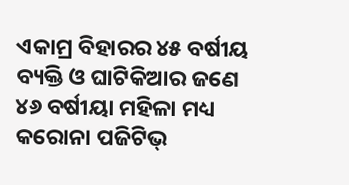ଏକାମ୍ର ବିହାରର ୪୫ ବର୍ଷୀୟ ବ୍ୟକ୍ତି ଓ ଘାଟିକିଆର ଜଣେ ୪୬ ବର୍ଷୀୟା ମହିଳା ମଧ୍ୟ କରୋନା ପଜିଟିଭ୍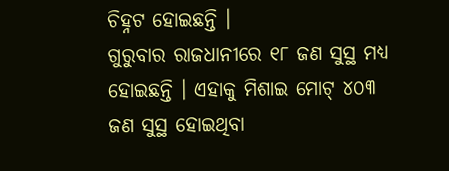ଚିହ୍ନଟ ହୋଇଛନ୍ତି ।
ଗୁରୁବାର ରାଜଧାନୀରେ ୧୮ ଜଣ ସୁସ୍ଥ ମଧ୍ୟ ହୋଇଛନ୍ତି । ଏହାକୁ ମିଶାଇ ମୋଟ୍ ୪୦୩ ଜଣ ସୁସ୍ଥ ହୋଇଥିବା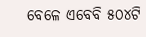ବେଳେ ଏବେବି ୫୦୪ଟି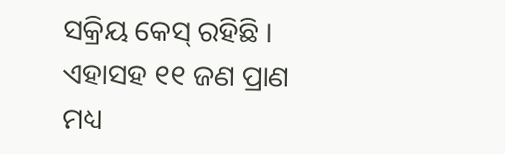ସକ୍ରିୟ କେସ୍ ରହିଛି । ଏହାସହ ୧୧ ଜଣ ପ୍ରାଣ ମଧ୍ୟ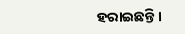ହରାଇଛନ୍ତି ।